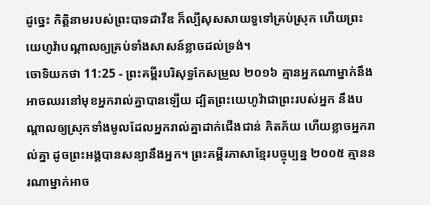ដូច្នេះ កិត្តិនាមរបស់ព្រះបាទដាវីឌ ក៏ល្បីសុសសាយទួទៅគ្រប់ស្រុក ហើយព្រះយេហូវ៉ាបណ្ដាលឲ្យគ្រប់ទាំងសាសន៍ខ្លាចដល់ទ្រង់។
ចោទិយកថា 11:25 - ព្រះគម្ពីរបរិសុទ្ធកែសម្រួល ២០១៦ គ្មានអ្នកណាម្នាក់នឹងអាចឈរនៅមុខអ្នករាល់គ្នាបានឡើយ ដ្បិតព្រះយេហូវ៉ាជាព្រះរបស់អ្នក នឹងបណ្ដាលឲ្យស្រុកទាំងមូលដែលអ្នករាល់គ្នាដាក់ជើងជាន់ ភិតភ័យ ហើយខ្លាចអ្នករាល់គ្នា ដូចព្រះអង្គបានសន្យានឹងអ្នក។ ព្រះគម្ពីរភាសាខ្មែរបច្ចុប្បន្ន ២០០៥ គ្មាននរណាម្នាក់អាច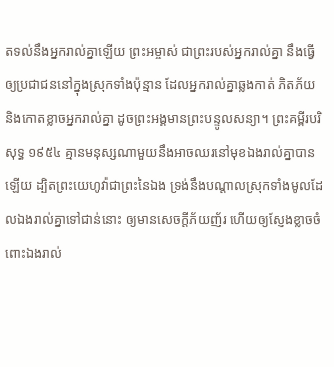តទល់នឹងអ្នករាល់គ្នាឡើយ ព្រះអម្ចាស់ ជាព្រះរបស់អ្នករាល់គ្នា នឹងធ្វើឲ្យប្រជាជននៅក្នុងស្រុកទាំងប៉ុន្មាន ដែលអ្នករាល់គ្នាឆ្លងកាត់ ភិតភ័យ និងកោតខ្លាចអ្នករាល់គ្នា ដូចព្រះអង្គមានព្រះបន្ទូលសន្យា។ ព្រះគម្ពីរបរិសុទ្ធ ១៩៥៤ គ្មានមនុស្សណាមួយនឹងអាចឈរនៅមុខឯងរាល់គ្នាបានឡើយ ដ្បិតព្រះយេហូវ៉ាជាព្រះនៃឯង ទ្រង់នឹងបណ្តាលស្រុកទាំងមូលដែលឯងរាល់គ្នាទៅជាន់នោះ ឲ្យមានសេចក្ដីភ័យញ័រ ហើយឲ្យស្ញែងខ្លាចចំពោះឯងរាល់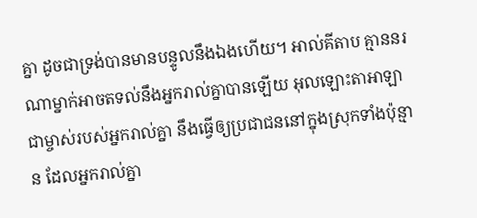គ្នា ដូចជាទ្រង់បានមានបន្ទូលនឹងឯងហើយ។ អាល់គីតាប គ្មាននរណាម្នាក់អាចតទល់នឹងអ្នករាល់គ្នាបានឡើយ អុលឡោះតាអាឡា ជាម្ចាស់របស់អ្នករាល់គ្នា នឹងធ្វើឲ្យប្រជាជននៅក្នុងស្រុកទាំងប៉ុន្មាន ដែលអ្នករាល់គ្នា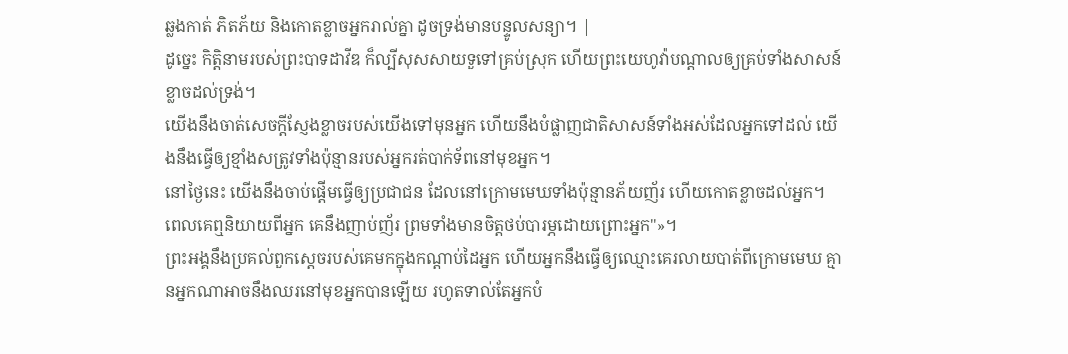ឆ្លងកាត់ ភិតភ័យ និងកោតខ្លាចអ្នករាល់គ្នា ដូចទ្រង់មានបន្ទូលសន្យា។ |
ដូច្នេះ កិត្តិនាមរបស់ព្រះបាទដាវីឌ ក៏ល្បីសុសសាយទួទៅគ្រប់ស្រុក ហើយព្រះយេហូវ៉ាបណ្ដាលឲ្យគ្រប់ទាំងសាសន៍ខ្លាចដល់ទ្រង់។
យើងនឹងចាត់សេចក្ដីស្ញែងខ្លាចរបស់យើងទៅមុនអ្នក ហើយនឹងបំផ្លាញជាតិសាសន៍ទាំងអស់ដែលអ្នកទៅដល់ យើងនឹងធ្វើឲ្យខ្មាំងសត្រូវទាំងប៉ុន្មានរបស់អ្នករត់បាក់ទ័ពនៅមុខអ្នក។
នៅថ្ងៃនេះ យើងនឹងចាប់ផ្ដើមធ្វើឲ្យប្រជាជន ដែលនៅក្រោមមេឃទាំងប៉ុន្មានភ័យញ័រ ហើយកោតខ្លាចដល់អ្នក។ ពេលគេឮនិយាយពីអ្នក គេនឹងញាប់ញ័រ ព្រមទាំងមានចិត្តថប់បារម្ភដោយព្រោះអ្នក"»។
ព្រះអង្គនឹងប្រគល់ពួកស្តេចរបស់គេមកក្នុងកណ្ដាប់ដៃអ្នក ហើយអ្នកនឹងធ្វើឲ្យឈ្មោះគេរលាយបាត់ពីក្រោមមេឃ គ្មានអ្នកណាអាចនឹងឈរនៅមុខអ្នកបានឡើយ រហូតទាល់តែអ្នកបំ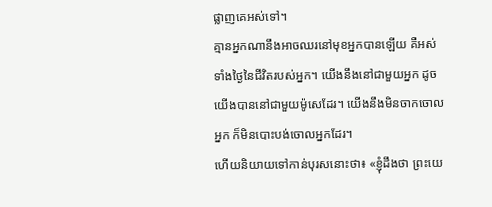ផ្លាញគេអស់ទៅ។
គ្មានអ្នកណានឹងអាចឈរនៅមុខអ្នកបានឡើយ គឺអស់ទាំងថ្ងៃនៃជីវិតរបស់អ្នក។ យើងនឹងនៅជាមួយអ្នក ដូចយើងបាននៅជាមួយម៉ូសេដែរ។ យើងនឹងមិនចាកចោលអ្នក ក៏មិនបោះបង់ចោលអ្នកដែរ។
ហើយនិយាយទៅកាន់បុរសនោះថា៖ «ខ្ញុំដឹងថា ព្រះយេ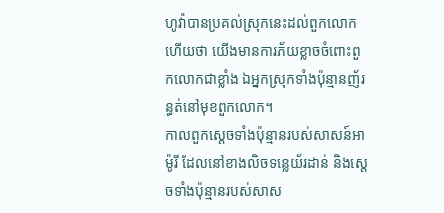ហូវ៉ាបានប្រគល់ស្រុកនេះដល់ពួកលោក ហើយថា យើងមានការភ័យខ្លាចចំពោះពួកលោកជាខ្លាំង ឯអ្នកស្រុកទាំងប៉ុន្មានញ័រន្ធត់នៅមុខពួកលោក។
កាលពួកស្តេចទាំងប៉ុន្មានរបស់សាសន៍អាម៉ូរី ដែលនៅខាងលិចទន្លេយ័រដាន់ និងស្តេចទាំងប៉ុន្មានរបស់សាស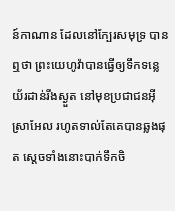ន៍កាណាន ដែលនៅក្បែរសមុទ្រ បានឮថា ព្រះយេហូវ៉ាបានធ្វើឲ្យទឹកទន្លេយ័រដាន់រីងស្ងួត នៅមុខប្រជាជនអ៊ីស្រាអែល រហូតទាល់តែគេបានឆ្លងផុត ស្ដេចទាំងនោះបាក់ទឹកចិ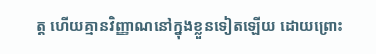ត្ត ហើយគ្មានវិញ្ញាណនៅក្នុងខ្លួនទៀតឡើយ ដោយព្រោះ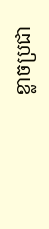ខ្លាចប្រជា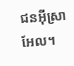ជនអ៊ីស្រាអែល។